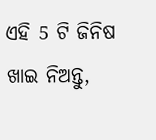ଏହି 5 ଟି ଜିନିଷ ଖାଇ ନିଅନ୍ତୁ,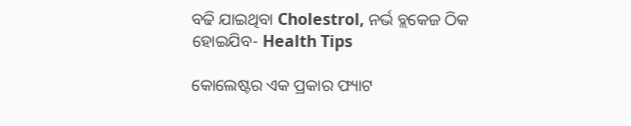ବଢି ଯାଇଥିବା Cholestrol, ନର୍ଭ ବ୍ଲକେଜ ଠିକ ହୋଇଯିବ- Health Tips

କୋଲେଷ୍ଟର ଏକ ପ୍ରକାର ଫ୍ୟାଟ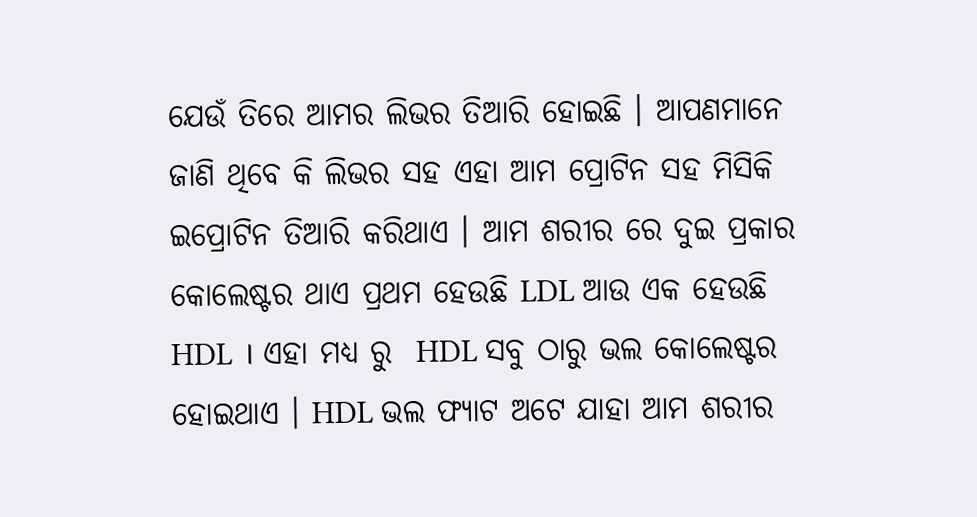ଯେଉଁ ତିରେ ଆମର ଲିଭର ତିଆରି ହୋଇଛି । ଆପଣମାନେ ଜାଣି ଥିବେ କି ଲିଭର ସହ ଏହା ଆମ ପ୍ରୋଟିନ ସହ ମିସିକି ଇପ୍ରୋଟିନ ତିଆରି କରିଥାଏ । ଆମ ଶରୀର ରେ ଦୁଇ ପ୍ରକାର କୋଲେଷ୍ଟର ଥାଏ ପ୍ରଥମ ହେଉଛି LDL ଆଉ ଏକ ହେଉଛି HDL । ଏହା ମଧ୍ୟ ରୁ  HDL ସବୁ ଠାରୁ ଭଲ କୋଲେଷ୍ଟର ହୋଇଥାଏ । HDL ଭଲ ଫ୍ୟାଟ ଅଟେ ଯାହା ଆମ ଶରୀର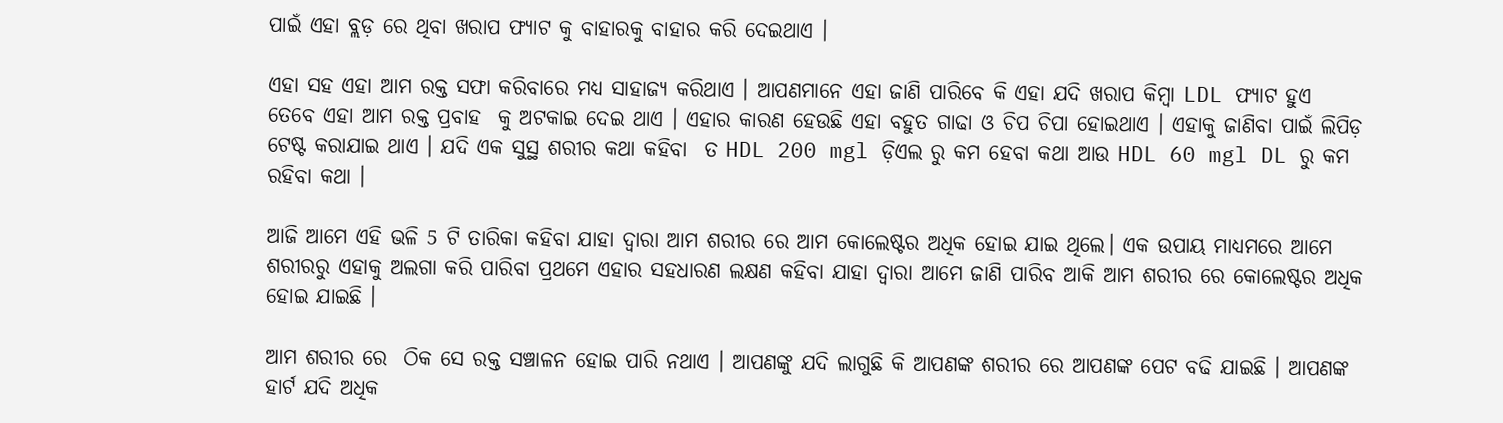ପାଇଁ ଏହା ବ୍ଲଡ଼ ରେ ଥିବା ଖରାପ ଫ୍ୟାଟ କୁ ବାହାରକୁ ବାହାର କରି ଦେଇଥାଏ ।

ଏହା ସହ ଏହା ଆମ ରକ୍ତ ସଫା କରିବାରେ ମଧ୍ୟ ସାହାଜ୍ଯ କରିଥାଏ । ଆପଣମାନେ ଏହା ଜାଣି ପାରିବେ କି ଏହା ଯଦି ଖରାପ କିମ୍ବା LDL ଫ୍ୟାଟ ହୁଏ ତେବେ ଏହା ଆମ ରକ୍ତ ପ୍ରବାହ  କୁ ଅଟକାଇ ଦେଇ ଥାଏ । ଏହାର କାରଣ ହେଉଛି ଏହା ବହୁତ ଗାଢା ଓ ଚିପ ଚିପା ହୋଇଥାଏ । ଏହାକୁ ଜାଣିବା ପାଇଁ ଲିପିଡ଼ ଟେଷ୍ଟ କରାଯାଇ ଥାଏ । ଯଦି ଏକ ସୁସ୍ଥ ଶରୀର କଥା କହିବା  ତ HDL 200 mgl ଡ଼ିଏଲ ରୁ କମ ହେବା କଥା ଆଉ HDL 60 mgl DL ରୁ କମ ରହିବା କଥା ।

ଆଜି ଆମେ ଏହି ଭଳି 5 ଟି ତାରିକା କହିବା ଯାହା ଦ୍ଵାରା ଆମ ଶରୀର ରେ ଆମ କୋଲେଷ୍ଟର ଅଧିକ ହୋଇ ଯାଇ ଥିଲେ। ଏକ ଉପାୟ ମାଧ୍ୟମରେ ଆମେ ଶରୀରରୁ ଏହାକୁ ଅଲଗା କରି ପାରିବା ପ୍ରଥମେ ଏହାର ସହଧାରଣ ଲକ୍ଷଣ କହିବା ଯାହା ଦ୍ଵାରା ଆମେ ଜାଣି ପାରିବ ଆକି ଆମ ଶରୀର ରେ କୋଲେଷ୍ଟର ଅଧିକ ହୋଇ ଯାଇଛି ।

ଆମ ଶରୀର ରେ  ଠିକ ସେ ରକ୍ତ ସଞ୍ଚାଳନ ହୋଇ ପାରି ନଥାଏ । ଆପଣଙ୍କୁ ଯଦି ଲାଗୁଛି କି ଆପଣଙ୍କ ଶରୀର ରେ ଆପଣଙ୍କ ପେଟ ବଢି ଯାଇଛି । ଆପଣଙ୍କ ହାର୍ଟ ଯଦି ଅଧିକ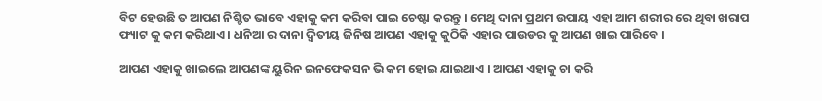ବିଟ ହେଉଛି ତ ଆପଣ ନିଶ୍ଚିତ ଭାବେ ଏହାକୁ କମ କରିବା ପାଇ ଚେଷ୍ଟା କରନ୍ତୁ । ମେଥି ଦାନା ପ୍ରଥମ ଉପାୟ ଏହା ଆମ ଶରୀର ରେ ଥିବା ଖରାପ ଫ୍ୟାଟ କୁ କମ କରିଥାଏ । ଧନିଆ ର ଦାନା ଦ୍ଵିତୀୟ ଜିନିଷ ଆପଣ ଏହାକୁ କୁଠିକି ଏହାର ପାଉଡର କୁ ଆପଣ ଖାଇ ପାରିବେ ।

ଆପଣ ଏହାକୁ ଖାଇଲେ ଆପଣଙ୍କ ୟୁରିନ ଇନଫେକସନ ଭି କମ ହୋଇ ଯାଇଥାଏ । ଆପଣ ଏହାକୁ ଚା କରି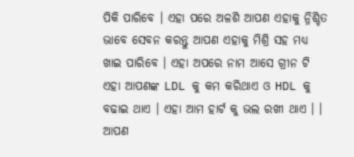ପିକି ପାରିବେ । ଏହା ପରେ ଅଳଶି ଆପଣ ଏହାକୁ ନ୍ନିଶ୍ଚିତ ଭାବେ ସେବନ କରନ୍ତୁ ଆପଣ ଏହାକୁ ମିଶ୍ରି ସହ ମଧ୍ୟ ଖାଇ ପାରିବେ । ଏହା ଅପରେ ନାମ ଆସେ ଗ୍ରୀନ ଟି ଏହା ଆପଣଙ୍କ LDL କୁ କମ କରିଥାଏ ଓ HDL କୁ ବଢାଇ ଥାଏ । ଏହା ଆମ ହାର୍ଟ କୁ ଭଲ ରଖୀ ଥାଏ । । ଆପଣ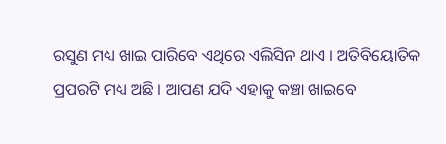ରସୁଣ ମଧ୍ୟ ଖାଇ ପାରିବେ ଏଥିରେ ଏଲିସିନ ଥାଏ । ଅତିବିୟୋତିକ ପ୍ରପରଟି ମଧ୍ୟ ଅଛି । ଆପଣ ଯଦି ଏହାକୁ କଞ୍ଚା ଖାଇବେ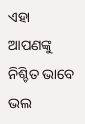ଏହା ଆପଣଙ୍କୁ ନିଶ୍ଚିତ ଭାବେ ଭଲ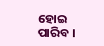ହୋଇ ପାରିବ ।